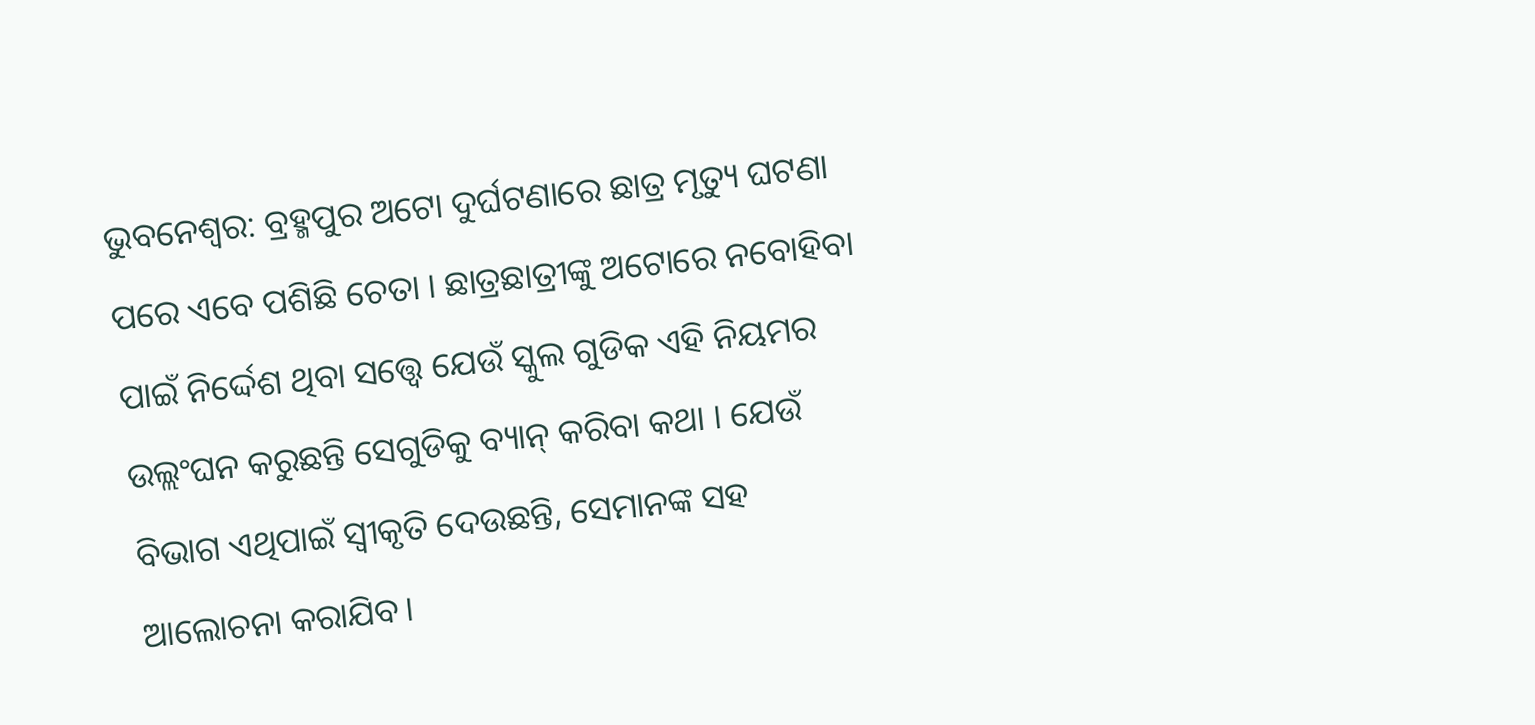ଭୁବନେଶ୍ବର: ବ୍ରହ୍ମପୁର ଅଟୋ ଦୁର୍ଘଟଣାରେ ଛାତ୍ର ମୃତ୍ୟୁ ଘଟଣା ପରେ ଏବେ ପଶିଛି ଚେତା । ଛାତ୍ରଛାତ୍ରୀଙ୍କୁ ଅଟୋରେ ନବୋହିବା ପାଇଁ ନିର୍ଦ୍ଦେଶ ଥିବା ସତ୍ତ୍ବେ ଯେଉଁ ସ୍କୁଲ ଗୁଡିକ ଏହି ନିୟମର ଉଲ୍ଲଂଘନ କରୁଛନ୍ତି ସେଗୁଡିକୁ ବ୍ୟାନ୍ କରିବା କଥା । ଯେଉଁ ବିଭାଗ ଏଥିପାଇଁ ସ୍ବୀକୃତି ଦେଉଛନ୍ତି, ସେମାନଙ୍କ ସହ ଆଲୋଚନା କରାଯିବ।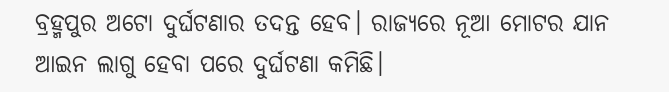ବ୍ରହ୍ମପୁର ଅଟୋ ଦୁର୍ଘଟଣାର ତଦନ୍ତ ହେବ। ରାଜ୍ୟରେ ନୂଆ ମୋଟର ଯାନ ଆଇନ ଲାଗୁ ହେବା ପରେ ଦୁର୍ଘଟଣା କମିଛି।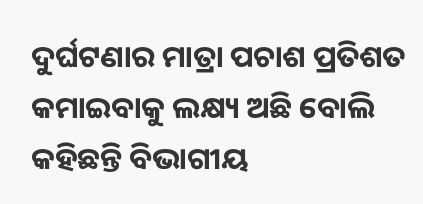ଦୁର୍ଘଟଣାର ମାତ୍ରା ପଚାଶ ପ୍ରତିଶତ କମାଇବାକୁ ଲକ୍ଷ୍ୟ ଅଛି ବୋଲି କହିଛନ୍ତି ବିଭାଗୀୟ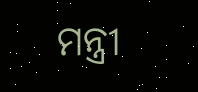ମନ୍ତ୍ରୀ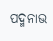ପଦ୍ମନାଭ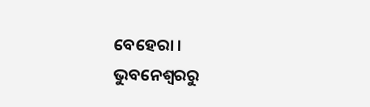ବେହେରା ।
ଭୁବନେଶ୍ବରରୁ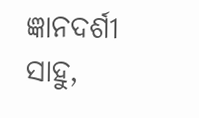ଜ୍ଞାନଦର୍ଶୀ ସାହୁ,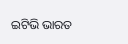ଇଟିଭି ଭାରତ